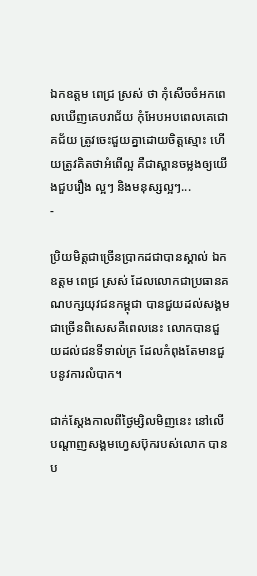ឯកឧត្តម ពេជ្រ ស្រស់ ថា កុំសើចចំអកពេលឃើញគេបរាជ័យ កុំអែបអបពេលគេជោគជ័យ ត្រូវចេះជួយគ្នាដោយចិត្តស្មោះ ហើយត្រូវគិតថាអំពើល្អ គឺជាស្ពានចម្លងឲ្យយើងជួបរឿង ល្អៗ និងមនុស្សល្អៗ...
-

ប្រិយមិត្តជាច្រើនប្រាកដជាបានស្គាល់ ឯកឧត្តម ពេជ្រ ស្រស់ ដែលលោកជាប្រធានគណបក្សយុវជនកម្ពុជា បានជួយដល់សង្គមជាច្រើនពិសេសគឺពេលនេះ លោកបានជួយដល់ជនទីទាល់ក្រ ដែលកំពុងតែមានជួបនូវការលំបាក។

ជាក់ស្តែងកាលពីថ្ងៃម្សិលមិញនេះ នៅលើបណ្តាញសង្គមហ្វេសប៊ុករបស់លោក បានប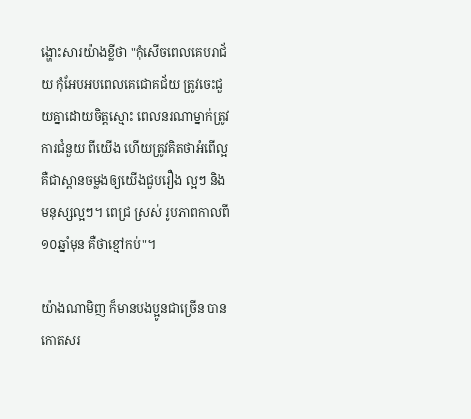ង្ហោះសារយ៉ាងខ្លីថា "កុំសើចពេលគេបរាជ័យ កុំអែបអបពេលគេជោគជ័យ ត្រូវចេះជួយគ្នាដោយចិត្តស្មោះ ពេលនរណាម្នាក់ត្រូវការជំនួយ ពីយើង ហើយត្រូវគិតថាអំពើល្អ គឺជាស្ពានចម្លងឲ្យយើងជួបរឿង ល្អៗ និងមនុស្សល្អៗ។ ពេជ្រ ស្រស់ រូបភាពកាលពី១០ឆ្នាំមុន គឺថាខ្មៅកប់"។

យ៉ាងណាមិញ ក៏មានបងប្អូនជាច្រើន បានកោតសរ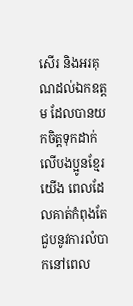សើរ និងអរគុណដល់ឯកឧត្តម ដែលបានយកចិត្តទុកដាក់ លើបងប្អូនខ្មែរយើង ពេលដែលគាត់កំពុងតែជួបនូវការលំបាកនៅពេល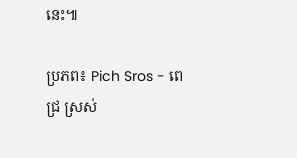នេះ៕

ប្រភព៖ Pich Sros - ពេជ្រ ស្រស់